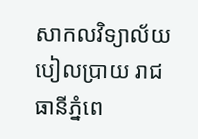សាកលវិទ្យាល័យបៀលប្រាយ រាជធានីភ្នំពេ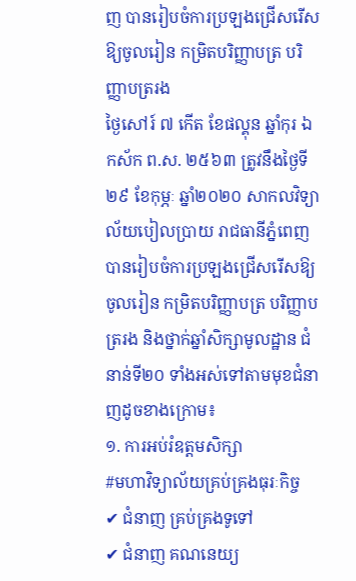ញ បានរៀបចំការប្រឡងជ្រើសរើសឱ្យចូលរៀន កម្រិតបរិញ្ញាបត្រ បរិញ្ញាបត្ររង
ថ្ងៃសៅរ៍ ៧ កើត ខែផល្គុន ឆ្នាំកុរ ឯកស័ក ព.ស. ២៥៦៣ ត្រូវនឹងថ្ងៃទី២៩ ខែកុម្ភៈ ឆ្នាំ២០២០ សាកលវិទ្យាល័យបៀលប្រាយ រាជធានីភ្នំពេញ បានរៀបចំការប្រឡងជ្រើសរើសឱ្យចូលរៀន កម្រិតបរិញ្ញាបត្រ បរិញ្ញាបត្ររង និងថ្នាក់ឆ្នាំសិក្សាមូលដ្ឋាន ជំនាន់ទី២០ ទាំងអស់ទៅតាមមុខជំនាញដូចខាងក្រោម៖
១. ការអប់រំឧត្តមសិក្សា
#មហាវិទ្យាល័យគ្រប់គ្រងធុរៈកិច្ច
✔ ជំនាញ គ្រប់គ្រងទូទៅ
✔ ជំនាញ គណនេយ្យ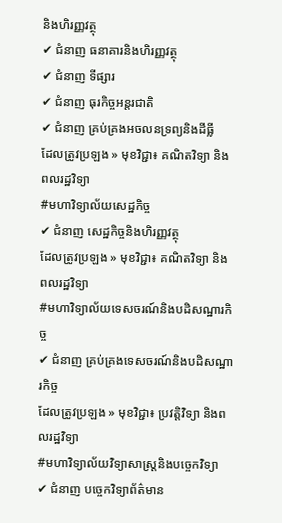និងហិរញ្ញវត្ថុ
✔ ជំនាញ ធនាគារនិងហិរញ្ញវត្ថុ
✔ ជំនាញ ទីផ្សារ
✔ ជំនាញ ធុរកិច្ចអន្តរជាតិ
✔ ជំនាញ គ្រប់គ្រងអចលនទ្រព្យនិងដីធ្លី
ដែលត្រូវប្រឡង » មុខវិជ្ជា៖ គណិតវិទ្យា និងពលរដ្ឋវិទ្យា
#មហាវិទ្យាល័យសេដ្ឋកិច្ច
✔ ជំនាញ សេដ្ឋកិច្ចនិងហិរញ្ញវត្ថុ
ដែលត្រូវប្រឡង » មុខវិជ្ជា៖ គណិតវិទ្យា និងពលរដ្ឋវិទ្យា
#មហាវិទ្យាល័យទេសចរណ៍និងបដិសណ្ឋារកិច្ច
✔ ជំនាញ គ្រប់គ្រងទេសចរណ៍និងបដិសណ្ឋារកិច្ច
ដែលត្រូវប្រឡង » មុខវិជ្ជា៖ ប្រវត្តិវិទ្យា និងពលរដ្ឋវិទ្យា
#មហាវិទ្យាល័យវិទ្យាសាស្ត្រនិងបច្ចេកវិទ្យា
✔ ជំនាញ បច្ចេកវិទ្យាព័ត៌មាន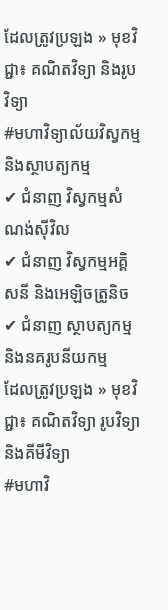ដែលត្រូវប្រឡង » មុខវិជ្ជា៖ គណិតវិទ្យា និងរូបវិទ្យា
#មហាវិទ្យាល័យវិស្វកម្មនិងស្ថាបត្យកម្ម
✔ ជំនាញ វិស្វកម្មសំណង់ស៊ីវិល
✔ ជំនាញ វិស្វកម្មអគ្គិសនី និងអេឡិចត្រូនិច
✔ ជំនាញ ស្ថាបត្យកម្ម និងនគរូបនីយកម្ម
ដែលត្រូវប្រឡង » មុខវិជ្ជា៖ គណិតវិទ្យា រូបវិទ្យា និងគីមីវិទ្យា
#មហាវិ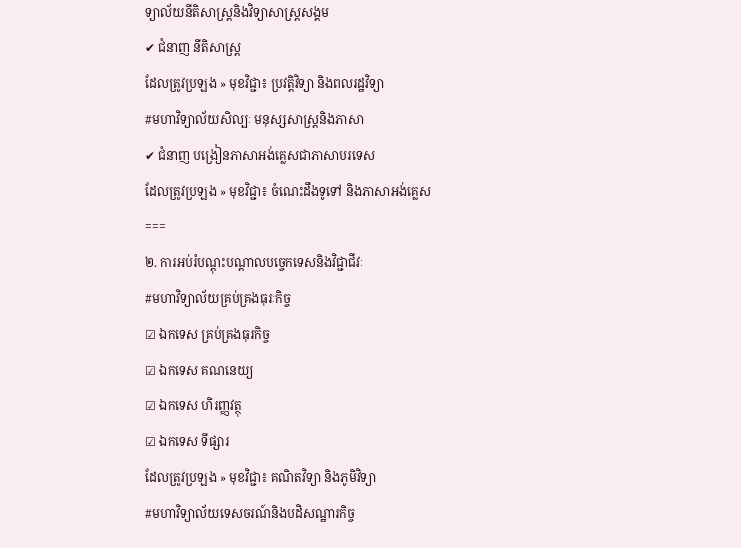ទ្យាល័យនីតិសាស្ត្រនិងវិទ្យាសាស្ត្រសង្គម
✔ ជំនាញ នីតិសាស្ត្រ
ដែលត្រូវប្រឡង » មុខវិជ្ជា៖ ប្រវត្តិវិទ្យា និងពលរដ្ឋវិទ្យា
#មហាវិទ្យាល័យសិល្បៈ មនុស្សសាស្ត្រនិងភាសា
✔ ជំនាញ បង្រៀនភាសាអង់គ្លេសជាភាសាបរទេស
ដែលត្រូវប្រឡង » មុខវិជ្ជា៖ ចំណេះដឹងទូទៅ និងភាសាអង់គ្លេស
===
២. ការអប់រំបណ្ដុះបណ្ដាលបច្ចេកទេសនិងវិជ្ជាជីវៈ
#មហាវិទ្យាល័យគ្រប់គ្រងធុរៈកិច្ច
☑ ឯកទេស គ្រប់គ្រងធុរកិច្ច
☑ ឯកទេស គណនេយ្យ
☑ ឯកទេស ហិរញ្ញវត្ថុ
☑ ឯកទេស ទីផ្សារ
ដែលត្រូវប្រឡង » មុខវិជ្ជា៖ គណិតវិទ្យា និងភូមិវិទ្យា
#មហាវិទ្យាល័យទេសចរណ៍និងបដិសណ្ឋារកិច្ច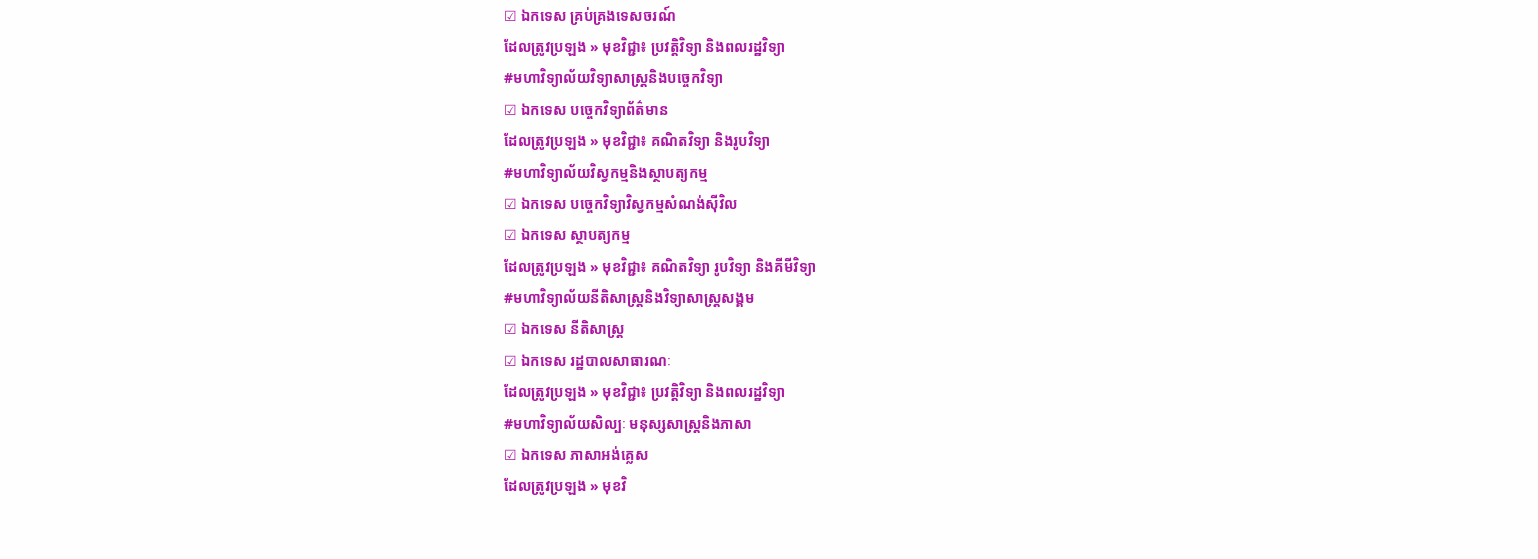☑ ឯកទេស គ្រប់គ្រងទេសចរណ៍
ដែលត្រូវប្រឡង » មុខវិជ្ជា៖ ប្រវត្តិវិទ្យា និងពលរដ្ឋវិទ្យា
#មហាវិទ្យាល័យវិទ្យាសាស្ត្រនិងបច្ចេកវិទ្យា
☑ ឯកទេស បច្ចេកវិទ្យាព័ត៌មាន
ដែលត្រូវប្រឡង » មុខវិជ្ជា៖ គណិតវិទ្យា និងរូបវិទ្យា
#មហាវិទ្យាល័យវិស្វកម្មនិងស្ថាបត្យកម្ម
☑ ឯកទេស បច្ចេកវិទ្យាវិស្វកម្មសំណង់ស៊ីវិល
☑ ឯកទេស ស្ថាបត្យកម្ម
ដែលត្រូវប្រឡង » មុខវិជ្ជា៖ គណិតវិទ្យា រូបវិទ្យា និងគីមីវិទ្យា
#មហាវិទ្យាល័យនីតិសាស្ត្រនិងវិទ្យាសាស្ត្រសង្គម
☑ ឯកទេស នីតិសាស្ត្រ
☑ ឯកទេស រដ្ឋបាលសាធារណៈ
ដែលត្រូវប្រឡង » មុខវិជ្ជា៖ ប្រវត្តិវិទ្យា និងពលរដ្ឋវិទ្យា
#មហាវិទ្យាល័យសិល្បៈ មនុស្សសាស្ត្រនិងភាសា
☑ ឯកទេស ភាសាអង់គ្លេស
ដែលត្រូវប្រឡង » មុខវិ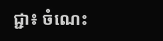ជ្ជា៖ ចំណេះ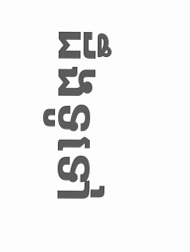ដឹងទូទៅ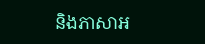និងភាសាអ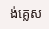ង់គ្លេស